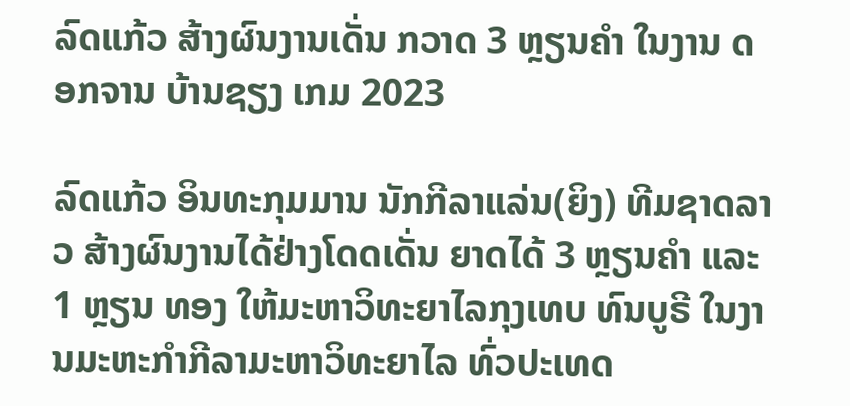ລົດແກ້ວ ສ້າງຜົນງານເດັ່ນ ກວາດ 3 ຫຼຽນຄຳ ໃນງານ ດອກຈານ ບ້ານຊຽງ ເກມ 2023

ລົດແກ້ວ ອິນທະກຸມມານ ນັກກີລາແລ່ນ(ຍິງ) ທີມຊາດລາວ ສ້າງຜົນງານໄດ້ຢ່າງໂດດເດັ່ນ ຍາດໄດ້ 3 ຫຼຽນຄຳ ແລະ 1 ຫຼຽນ ທອງ ໃຫ້ມະຫາວິທະຍາໄລກຸງເທບ ທົນບູຣີ ໃນງານມະຫະກຳກີລາມະຫາວິທະຍາໄລ ທົ່ວປະເທດ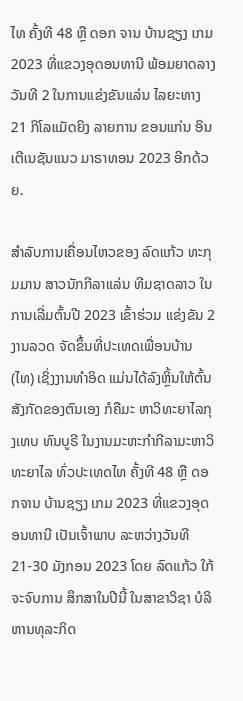ໄທ ຄັ້ງທີ 48 ຫຼື ດອກ ຈານ ບ້ານຊຽງ ເກມ 2023 ທີ່ແຂວງອຸດອນທານີ ພ້ອມຍາດລາງວັນທີ 2 ໃນການແຂ່ງຂັນແລ່ນ ໄລຍະທາງ 21 ກິໂລແມັດຍິງ ລາຍການ ຂອນແກ່ນ ອິນເຕີເນຊັນແນວ ມາຣາທອນ 2023 ອີກດ້ວຍ.

ສຳລັບການເຄື່ອນໄຫວຂອງ ລົດແກ້ວ ທະກຸມມານ ສາວນັກກີລາແລ່ນ ທີມຊາດລາວ ໃນການເລີ່ມຕົ້ນປີ 2023 ເຂົ້າຮ່ວມ ແຂ່ງຂັນ 2 ງານລວດ ຈັດຂຶ້ນທີ່ປະເທດເພື່ອນບ້ານ (ໄທ) ເຊິ່ງງານທຳອິດ ແມ່ນໄດ້ລົງຫຼິ້ນໃຫ້ຕົ້ນສັງກັດຂອງຕົນເອງ ກໍຄືມະ ຫາວິທະຍາໄລກຸງເທບ ທົນບູຣີ ໃນງານມະຫະກຳກີລາມະຫາວິທະຍາໄລ ທົ່ວປະເທດໄທ ຄັ້ງທີ 48 ຫຼື ດອກຈານ ບ້ານຊຽງ ເກມ 2023 ທີ່ແຂວງອຸດອນທານີ ເປັນເຈົ້າພາບ ລະຫວ່າງວັນທີ 21-30 ມັງກອນ 2023 ໂດຍ ລົດແກ້ວ ໃກ້ຈະຈົບການ ສຶກສາໃນປີນີ້ ໃນສາຂາວິຊາ ບໍລິຫານທຸລະກິດ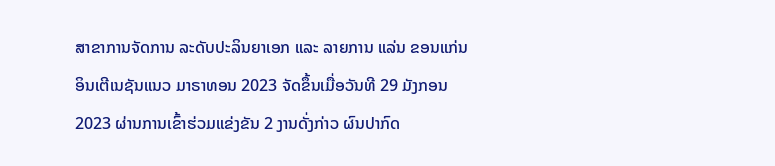ສາຂາການຈັດການ ລະດັບປະລິນຍາເອກ ແລະ ລາຍການ ແລ່ນ ຂອນແກ່ນ ອິນເຕີເນຊັນແນວ ມາຣາທອນ 2023 ຈັດຂຶ້ນເມື່ອວັນທີ 29 ມັງກອນ 2023 ຜ່ານການເຂົ້າຮ່ວມແຂ່ງຂັນ 2 ງານດັ່ງກ່າວ ຜົນປາກົດ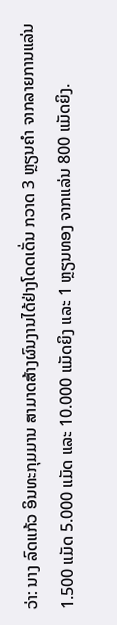ວ່າ: ນາງ ລົດແກ້ວ ອິນທະກຸມມານ ສາມາດສ້າງຜົນງານໄດ້ຢ່າງໂດດເດັ່ນ ກວາດ 3 ຫຼຽນຄຳ ຈາກລາຍການແລ່ນ 1.500 ແມັດ 5.000 ແມັດ ແລະ 10.000 ແມັດຍິງ ແລະ 1 ຫຼຽນທອງ ຈາກແລ່ນ 800 ແມັດຍິງ.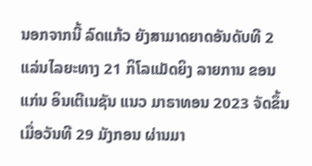ນອກຈາກນີ້ ລົດແກ້ວ ຍັງສາມາດຍາດອັນດັບທີ 2 ແລ່ນໄລຍະທາງ 21 ກິໂລແມັດຍິງ ລາຍການ ຂອນແກ່ນ ອິນເຕີເນຊັນ ແນວ ມາຣາທອນ 2023 ຈັດຂຶ້ນ ເມື່ອວັນທີ 29 ມັງກອນ ຜ່ານມາ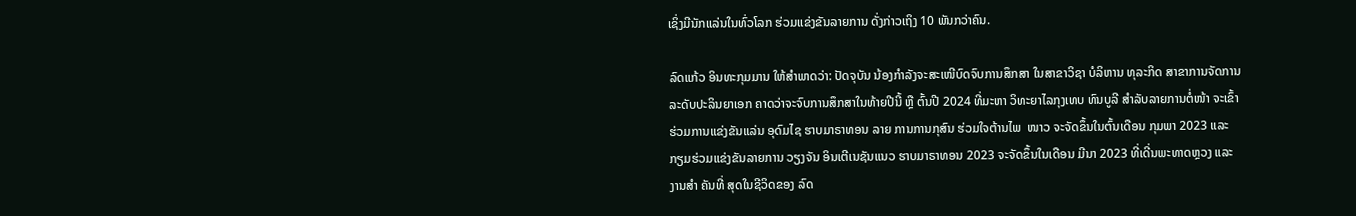ເຊິ່ງມີນັກແລ່ນໃນທົ່ວໂລກ ຮ່ວມແຂ່ງຂັນລາຍການ ດັ່ງກ່າວເຖິງ 10 ພັນກວ່າຄົນ.

ລົດແກ້ວ ອິນທະກຸມມານ ໃຫ້ສຳພາດວ່າ: ປັດຈຸບັນ ນ້ອງກຳລັງຈະສະເໜີບົດຈົບການສຶກສາ ໃນສາຂາວິຊາ ບໍລິຫານ ທຸລະກິດ ສາຂາການຈັດການ ລະດັບປະລິນຍາເອກ ຄາດວ່າຈະຈົບການສຶກສາໃນທ້າຍປີນີ້ ຫຼື ຕົ້ນປີ 2024 ທີ່ມະຫາ ວິທະຍາໄລກຸງເທບ ທົນບູລີ ສຳລັບລາຍການຕໍ່ໜ້າ ຈະເຂົ້າຮ່ວມການແຂ່ງຂັນແລ່ນ ອຸດົມໄຊ ຮາບມາຣາທອນ ລາຍ ການການກຸສົນ ຮ່ວມໃຈຕ້ານໄພ  ໜາວ ຈະຈັດຂຶ້ນໃນຕົ້ນເດືອນ ກຸມພາ 2023 ແລະ ກຽມຮ່ວມແຂ່ງຂັນລາຍການ ວຽງຈັນ ອິນເຕີເນຊັນແນວ ຮາບມາຣາທອນ 2023 ຈະຈັດຂຶ້ນໃນເດືອນ ມີນາ 2023 ທີ່ເດີ່ນພະທາດຫຼວງ ແລະ ງານສຳ ຄັນທີ່ ສຸດໃນຊີວິດຂອງ ລົດ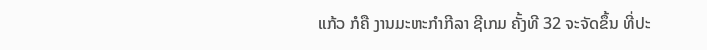ແກ້ວ ກໍຄື ງານມະຫະກຳກີລາ ຊີເກມ ຄັ້ງທີ 32 ຈະຈັດຂຶ້ນ ທີ່ປະ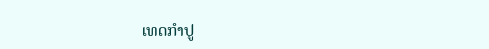ເທດກຳປູ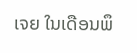ເຈຍ ໃນເດືອນພຶ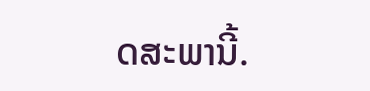ດສະພານີ້.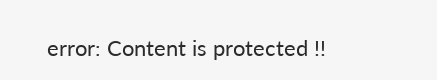error: Content is protected !!